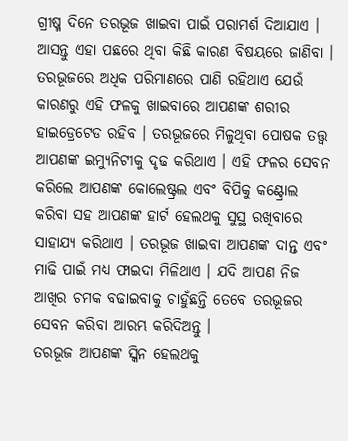ଗ୍ରୀଷ୍ମ ଦିନେ ତରଭୂଜ ଖାଇବା ପାଇଁ ପରାମର୍ଶ ଦିଆଯାଏ । ଆସନ୍ତୁ ଏହା ପଛରେ ଥିବା କିଛି କାରଣ ବିଷୟରେ ଜାଣିବା । ତରଭୂଜରେ ଅଧିକ ପରିମାଣରେ ପାଣି ରହିଥାଏ ଯେଉଁ କାରଣରୁ ଏହି ଫଳକୁ ଖାଇବାରେ ଆପଣଙ୍କ ଶରୀର ହାଇଡ୍ରେଟେଡ ରହିବ । ତରଭୂଜରେ ମିଳୁଥିବା ପୋଷକ ତତ୍ତ୍ୱ ଆପଣଙ୍କ ଇମ୍ୟୁନିଟୀକୁ ଦୃଢ କରିଥାଏ । ଏହି ଫଳର ସେବନ କରିଲେ ଆପଣଙ୍କ କୋଲେଷ୍ଟ୍ରଲ ଏବଂ ବିପିକୁ କଣ୍ଟ୍ରୋଲ କରିବା ସହ ଆପଣଙ୍କ ହାର୍ଟ ହେଲଥକୁ ସୁସ୍ଥ ରଖିବାରେ ସାହାଯ୍ୟ କରିଥାଏ । ତରଭୂଜ ଖାଇବା ଆପଣଙ୍କ ଦାନ୍ତ ଏବଂ ମାଢି ପାଇଁ ମଧ୍ୟ ଫାଇଦା ମିଳିଥାଏ । ଯଦି ଆପଣ ନିଜ ଆଖିର ଚମକ ବଢାଇବାକୁ ଚାହୁଁଛନ୍ତି ତେବେ ତରଭୂଜର ସେବନ କରିବା ଆରମ୍ଭ କରିଦିଅନ୍ତୁ ।
ତରଭୂଜ ଆପଣଙ୍କ ସ୍କିନ ହେଲଥକୁ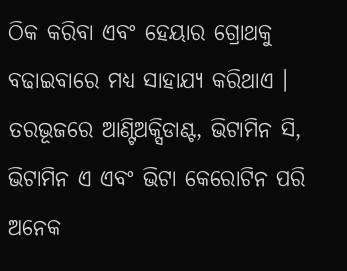ଠିକ କରିବା ଏବଂ ହେୟାର ଗ୍ରୋଥକୁ ବଢାଇବାରେ ମଧ୍ୟ ସାହାଯ୍ୟ କରିଥାଏ । ତରଭୂଜରେ ଆଣ୍ଟିଅକ୍ସିଡାଣ୍ଟ, ଭିଟାମିନ ସି, ଭିଟାମିନ ଏ ଏବଂ ଭିଟା କେରୋଟିନ ପରି ଅନେକ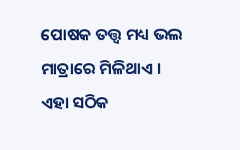ପୋଷକ ତତ୍ତ୍ୱ ମଧ୍ୟ ଭଲ ମାତ୍ରାରେ ମିଳିଥାଏ । ଏହା ସଠିକ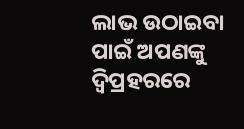ଲାଭ ଉଠାଇବା ପାଇଁ ଅପଣଙ୍କୁ ଦ୍ୱିପ୍ରହରରେ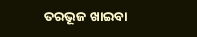ତରଭୂଜ ଖାଇବା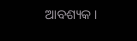ଆବଶ୍ୟକ ।